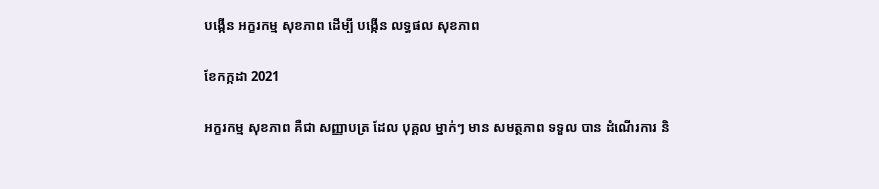បង្កើន អក្ខរកម្ម សុខភាព ដើម្បី បង្កើន លទ្ធផល សុខភាព

ខែកក្កដា 2021

អក្ខរកម្ម សុខភាព គឺជា សញ្ញាបត្រ ដែល បុគ្គល ម្នាក់ៗ មាន សមត្ថភាព ទទួល បាន ដំណើរការ និ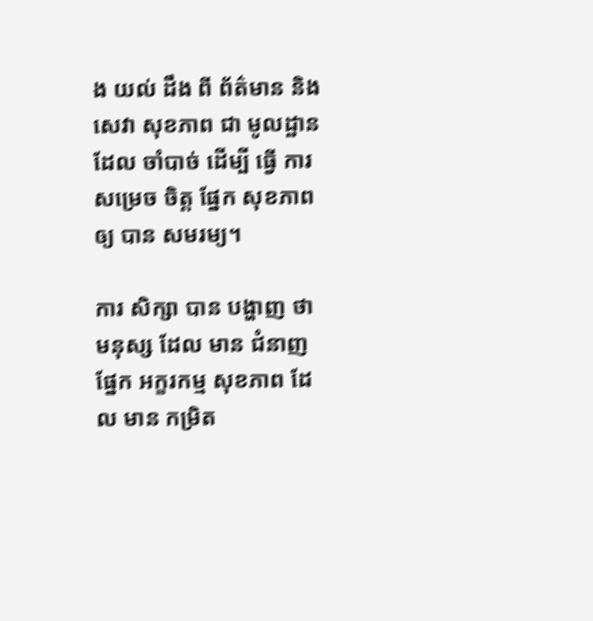ង យល់ ដឹង ពី ព័ត៌មាន និង សេវា សុខភាព ជា មូលដ្ឋាន ដែល ចាំបាច់ ដើម្បី ធ្វើ ការ សម្រេច ចិត្ត ផ្នែក សុខភាព ឲ្យ បាន សមរម្យ។

ការ សិក្សា បាន បង្ហាញ ថា មនុស្ស ដែល មាន ជំនាញ ផ្នែក អក្ខរកម្ម សុខភាព ដែល មាន កម្រិត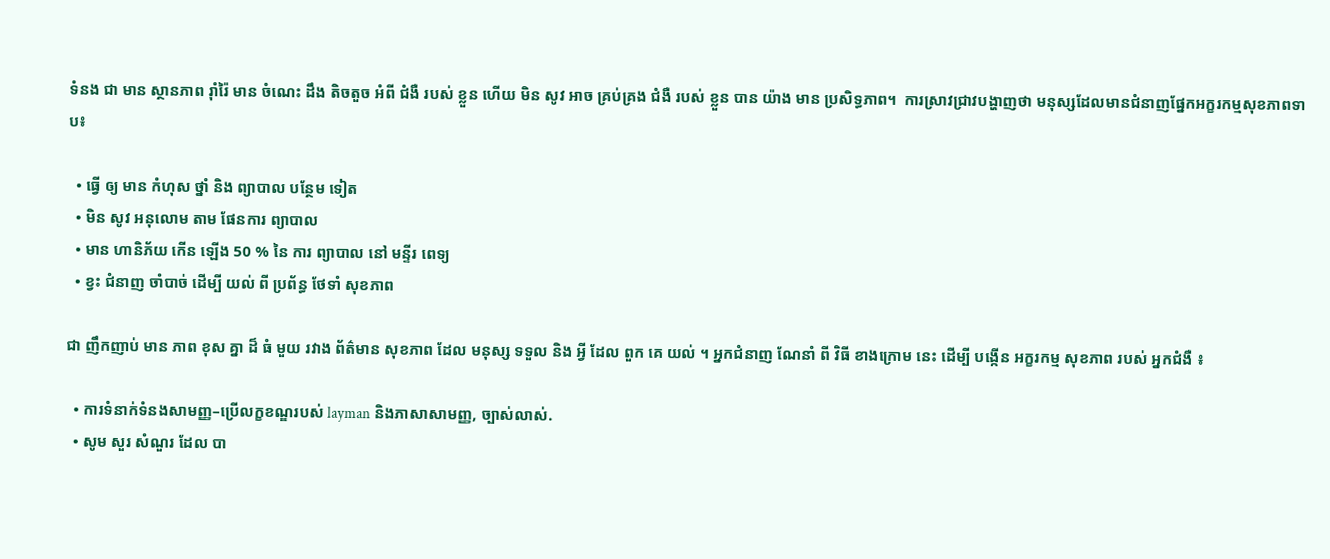ទំនង ជា មាន ស្ថានភាព រ៉ាំរ៉ៃ មាន ចំណេះ ដឹង តិចតួច អំពី ជំងឺ របស់ ខ្លួន ហើយ មិន សូវ អាច គ្រប់គ្រង ជំងឺ របស់ ខ្លួន បាន យ៉ាង មាន ប្រសិទ្ធភាព។  ការស្រាវជ្រាវបង្ហាញថា មនុស្សដែលមានជំនាញផ្នែកអក្ខរកម្មសុខភាពទាប៖

  • ធ្វើ ឲ្យ មាន កំហុស ថ្នាំ និង ព្យាបាល បន្ថែម ទៀត
  • មិន សូវ អនុលោម តាម ផែនការ ព្យាបាល
  • មាន ហានិភ័យ កើន ឡើង 50 % នៃ ការ ព្យាបាល នៅ មន្ទីរ ពេទ្យ
  • ខ្វះ ជំនាញ ចាំបាច់ ដើម្បី យល់ ពី ប្រព័ន្ធ ថែទាំ សុខភាព

ជា ញឹកញាប់ មាន ភាព ខុស គ្នា ដ៏ ធំ មួយ រវាង ព័ត៌មាន សុខភាព ដែល មនុស្ស ទទួល និង អ្វី ដែល ពួក គេ យល់ ។ អ្នកជំនាញ ណែនាំ ពី វិធី ខាងក្រោម នេះ ដើម្បី បង្កើន អក្ខរកម្ម សុខភាព របស់ អ្នកជំងឺ ៖

  • ការទំនាក់ទំនងសាមញ្ញ–ប្រើលក្ខខណ្ឌរបស់ layman និងភាសាសាមញ្ញ, ច្បាស់លាស់.
  • សូម សួរ សំណួរ ដែល បា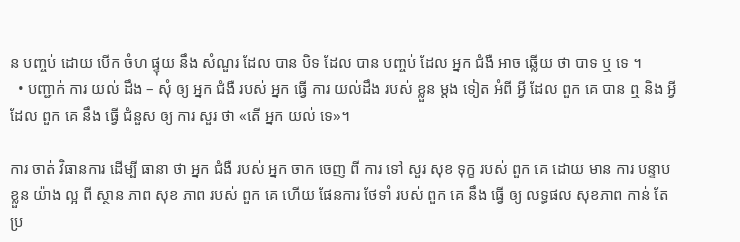ន បញ្ចប់ ដោយ បើក ចំហ ផ្ទុយ នឹង សំណួរ ដែល បាន បិទ ដែល បាន បញ្ចប់ ដែល អ្នក ជំងឺ អាច ឆ្លើយ ថា បាទ ឬ ទេ ។
  • បញ្ជាក់ ការ យល់ ដឹង – សុំ ឲ្យ អ្នក ជំងឺ របស់ អ្នក ធ្វើ ការ យល់ដឹង របស់ ខ្លួន ម្តង ទៀត អំពី អ្វី ដែល ពួក គេ បាន ឮ និង អ្វី ដែល ពួក គេ នឹង ធ្វើ ជំនួស ឲ្យ ការ សួរ ថា «តើ អ្នក យល់ ទេ»។

ការ ចាត់ វិធានការ ដើម្បី ធានា ថា អ្នក ជំងឺ របស់ អ្នក ចាក ចេញ ពី ការ ទៅ សួរ សុខ ទុក្ខ របស់ ពួក គេ ដោយ មាន ការ បន្ទាប ខ្លួន យ៉ាង ល្អ ពី ស្ថាន ភាព សុខ ភាព របស់ ពួក គេ ហើយ ផែនការ ថែទាំ របស់ ពួក គេ នឹង ធ្វើ ឲ្យ លទ្ធផល សុខភាព កាន់ តែ ប្រ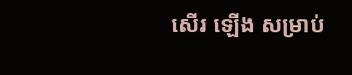សើរ ឡើង សម្រាប់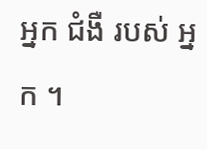អ្នក ជំងឺ របស់ អ្នក ។